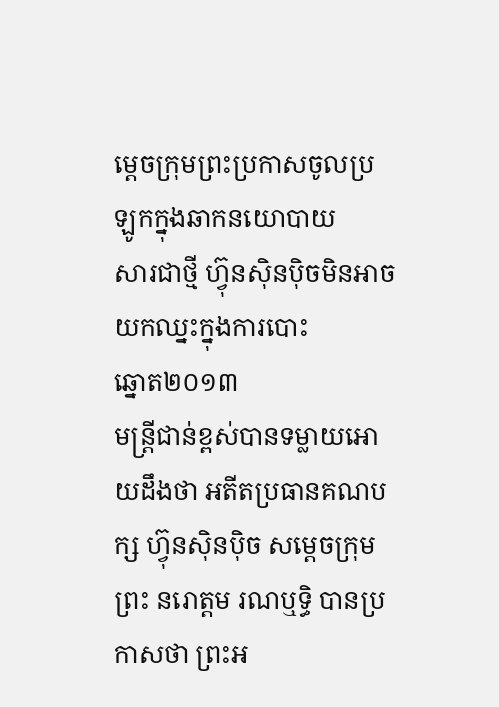ម្តេចក្រុមព្រះប្រកាសចូលប្រឡូកក្នុងឆាកនយោបាយ
សារជាថ្មី ហ្វ៊ុនស៊ិនប៉ិចមិនអាចយកឈ្នះក្នុងការបោះ
ឆ្នោត២០១៣
មន្ត្រីជាន់ខ្ពស់បានទម្លាយអោយដឹងថា អតីតប្រធានគណបក្ស ហ្វ៊ុនស៊ិនប៉ិច សម្តេចក្រុមព្រះ នរោត្តម រណឬទ្ធិ បានប្រកាសថា ព្រះអ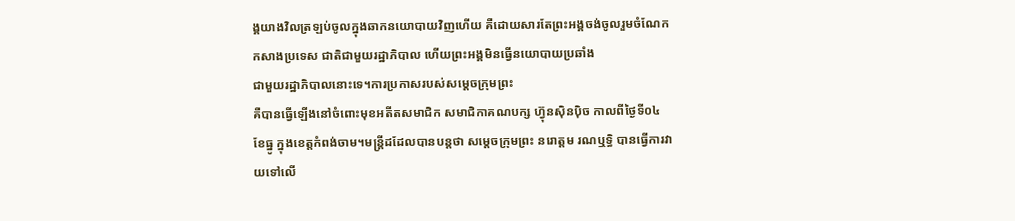ង្គយាងវិលត្រឡប់ចូលក្នុងឆាកនយោបាយវិញហើយ គឺដោយសារតែព្រះអង្គចង់ចូលរួមចំណែកកសាងប្រទេស ជាតិជាមួយរដ្ឋាភិបាល ហើយព្រះអង្គមិនធ្វើនយោបាយប្រឆាំង
ជាមួយរដ្ឋាភិបាលនោះទេ។ការប្រកាសរបស់សម្តេចក្រុមព្រះ
គឺបានធ្វើឡើងនៅចំពោះមុខអតីតសមាជិក សមាជិកាគណបក្ស ហ្វ៊ុនស៊ិនប៉ិច កាលពីថ្ងៃទី០៤ ខែធ្នូ ក្នុងខេត្តកំពង់ចាម។មន្ត្រីដដែលបានបន្តថា សម្តេចក្រុមព្រះ នរោត្តម រណឬទ្ធិ បានធ្វើការវាយទៅលើ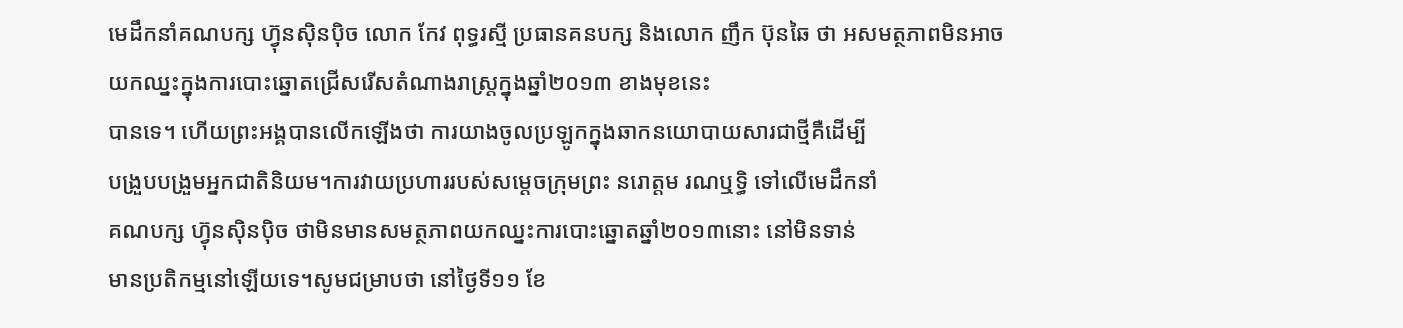មេដឹកនាំគណបក្ស ហ្វ៊ុនស៊ិនប៉ិច លោក កែវ ពុទ្ធរស្មី ប្រធានគនបក្ស និងលោក ញឹក ប៊ុនឆៃ ថា អសមត្ថភាពមិនអាចយកឈ្នះក្នុងការបោះឆ្នោតជ្រើសរើសតំណាងរាស្ត្រក្នុងឆ្នាំ២០១៣ ខាងមុខនេះ
បានទេ។ ហើយព្រះអង្គបានលើកឡើងថា ការយាងចូលប្រឡូកក្នុងឆាកនយោបាយសារជាថ្មីគឺដើម្បី
បង្រួបបង្រួមអ្នកជាតិនិយម។ការវាយប្រហាររបស់សម្តេចក្រុមព្រះ នរោត្តម រណឬទ្ធិ ទៅលើមេដឹកនាំ
គណបក្ស ហ្វ៊ុនស៊ិនប៉ិច ថាមិនមានសមត្ថភាពយកឈ្នះការបោះឆ្នោតឆ្នាំ២០១៣នោះ នៅមិនទាន់
មានប្រតិកម្មនៅឡើយទេ។សូមជម្រាបថា នៅថ្ងៃទី១១ ខែ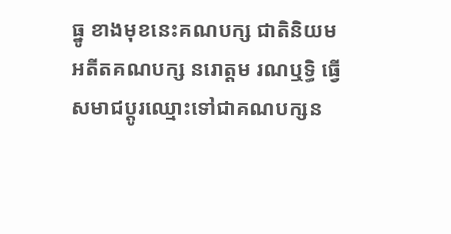ធ្នូ ខាងមុខនេះគណបក្ស ជាតិនិយម
អតីតគណបក្ស នរោត្តម រណឬទ្ធិ ធ្វើសមាជប្តូរឈ្មោះទៅជាគណបក្សន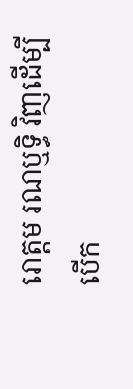រោត្តម រណឬទ្ធិ វិញដើម្បី
បើក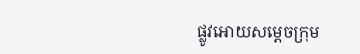ផ្លូវអោយសម្តេចក្រុម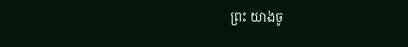ព្រះ យាងចូ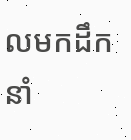លមកដឹកនាំ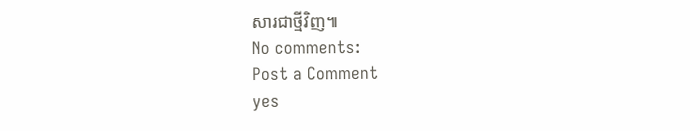សារជាថ្មីវិញ៕
No comments:
Post a Comment
yes